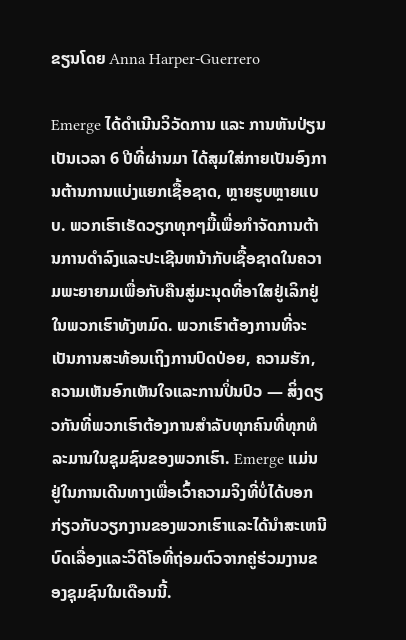ຂຽນໂດຍ Anna Harper-Guerrero

Emerge ໄດ້ດຳເນີນວິວັດການ ແລະ ການຫັນປ່ຽນເປັນເວລາ 6 ປີທີ່ຜ່ານມາ ໄດ້ສຸມໃສ່ກາຍເປັນອົງການຕ້ານການແບ່ງແຍກເຊື້ອຊາດ, ຫຼາຍຮູບຫຼາຍແບບ. ພວກເຮົາເຮັດວຽກທຸກໆມື້ເພື່ອກໍາຈັດການຕ້ານການດໍາລົງແລະປະເຊີນຫນ້າກັບເຊື້ອຊາດໃນຄວາມພະຍາຍາມເພື່ອກັບຄືນສູ່ມະນຸດທີ່ອາໃສຢູ່ເລິກຢູ່ໃນພວກເຮົາທັງຫມົດ. ພວກເຮົາຕ້ອງການທີ່ຈະເປັນການສະທ້ອນເຖິງການປົດປ່ອຍ, ຄວາມຮັກ, ຄວາມເຫັນອົກເຫັນໃຈແລະການປິ່ນປົວ — ສິ່ງດຽວກັນທີ່ພວກເຮົາຕ້ອງການສໍາລັບທຸກຄົນທີ່ທຸກທໍລະມານໃນຊຸມຊົນຂອງພວກເຮົາ. Emerge ແມ່ນຢູ່ໃນການເດີນທາງເພື່ອເວົ້າຄວາມຈິງທີ່ບໍ່ໄດ້ບອກກ່ຽວກັບວຽກງານຂອງພວກເຮົາແລະໄດ້ນໍາສະເຫນີບົດເລື່ອງແລະວິດີໂອທີ່ຖ່ອມຕົວຈາກຄູ່ຮ່ວມງານຂອງຊຸມຊົນໃນເດືອນນີ້.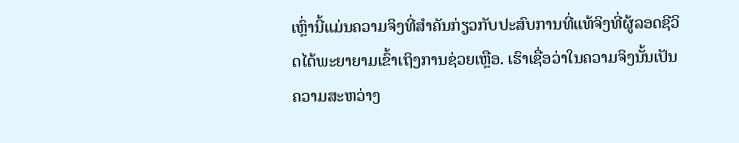ເຫຼົ່ານີ້ແມ່ນຄວາມຈິງທີ່ສໍາຄັນກ່ຽວກັບປະສົບການທີ່ແທ້ຈິງທີ່ຜູ້ລອດຊີວິດໄດ້ພະຍາຍາມເຂົ້າເຖິງການຊ່ວຍເຫຼືອ. ເຮົາເຊື່ອວ່າໃນຄວາມຈິງນັ້ນເປັນຄວາມສະຫວ່າງ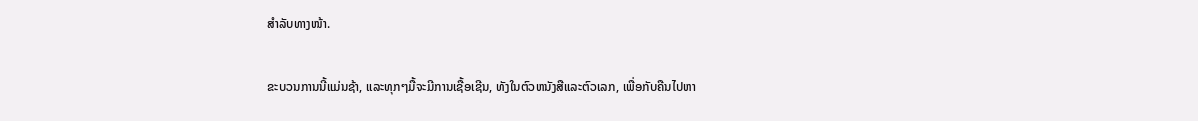ສຳລັບທາງໜ້າ.

ຂະບວນການນີ້ແມ່ນຊ້າ, ແລະທຸກໆມື້ຈະມີການເຊື້ອເຊີນ, ທັງໃນຕົວຫນັງສືແລະຕົວເລກ, ເພື່ອກັບຄືນໄປຫາ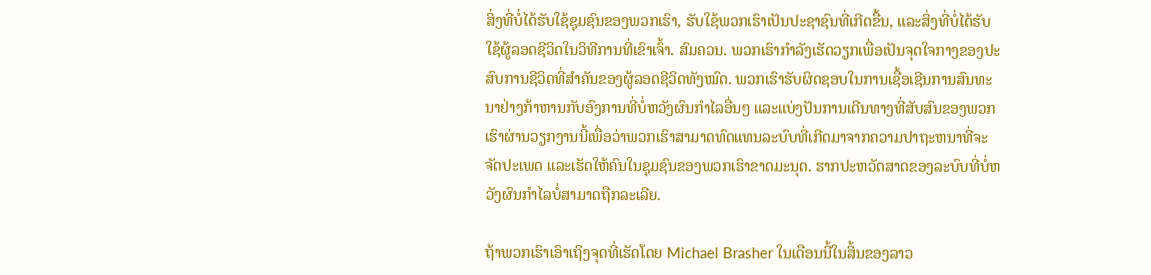ສິ່ງທີ່ບໍ່ໄດ້ຮັບໃຊ້ຊຸມຊົນຂອງພວກເຮົາ, ຮັບໃຊ້ພວກເຮົາເປັນປະຊາຊົນທີ່ເກີດຂື້ນ, ແລະສິ່ງທີ່ບໍ່ໄດ້ຮັບໃຊ້ຜູ້ລອດຊີວິດໃນວິທີການທີ່ເຂົາເຈົ້າ. ສົມຄວນ. ພວກເຮົາກຳລັງເຮັດວຽກເພື່ອເປັນຈຸດໃຈກາງຂອງປະສົບການຊີວິດທີ່ສຳຄັນຂອງຜູ້ລອດຊີວິດທັງໝົດ. ພວກເຮົາຮັບຜິດຊອບໃນການເຊື້ອເຊີນການສົນທະນາຢ່າງກ້າຫານກັບອົງການທີ່ບໍ່ຫວັງຜົນກໍາໄລອື່ນໆ ແລະແບ່ງປັນການເດີນທາງທີ່ສັບສົນຂອງພວກເຮົາຜ່ານວຽກງານນີ້ເພື່ອວ່າພວກເຮົາສາມາດທົດແທນລະບົບທີ່ເກີດມາຈາກຄວາມປາຖະຫນາທີ່ຈະຈັດປະເພດ ແລະເຮັດໃຫ້ຄົນໃນຊຸມຊົນຂອງພວກເຮົາຂາດມະນຸດ. ຮາກປະຫວັດສາດຂອງລະບົບທີ່ບໍ່ຫວັງຜົນກໍາໄລບໍ່ສາມາດຖືກລະເລີຍ.

ຖ້າພວກເຮົາເອົາເຖິງຈຸດທີ່ເຮັດໂດຍ Michael Brasher ໃນເດືອນນີ້ໃນສິ້ນຂອງລາວ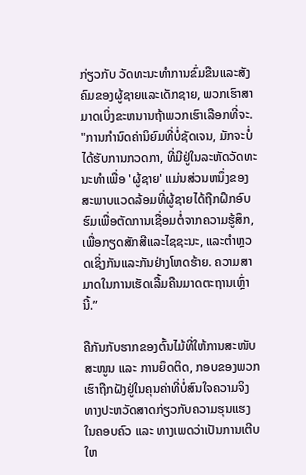ກ່ຽວກັບ ວັດທະນະທໍາການຂົ່ມຂືນແລະສັງຄົມຂອງຜູ້ຊາຍແລະເດັກຊາຍ, ພວກເຮົາສາມາດເບິ່ງຂະຫນານຖ້າພວກເຮົາເລືອກທີ່ຈະ. "ການກໍານົດຄ່ານິຍົມທີ່ບໍ່ຊັດເຈນ, ມັກຈະບໍ່ໄດ້ຮັບການກວດກາ, ທີ່ມີຢູ່ໃນລະຫັດວັດທະນະທໍາເພື່ອ 'ຜູ້ຊາຍ' ແມ່ນສ່ວນຫນຶ່ງຂອງສະພາບແວດລ້ອມທີ່ຜູ້ຊາຍໄດ້ຖືກຝຶກອົບຮົມເພື່ອຕັດການເຊື່ອມຕໍ່ຈາກຄວາມຮູ້ສຶກ, ເພື່ອກຽດສັກສີແລະໄຊຊະນະ, ແລະຕໍາຫຼວດເຊິ່ງກັນແລະກັນຢ່າງໂຫດຮ້າຍ. ຄວາມສາມາດໃນການເຮັດເລື້ມຄືນມາດຕະຖານເຫຼົ່ານີ້.”

ຄືກັນກັບຮາກຂອງຕົ້ນໄມ້ທີ່ໃຫ້ການສະໜັບສະໜູນ ແລະ ການຍຶດຕິດ, ກອບຂອງພວກເຮົາຖືກຝັງຢູ່ໃນຄຸນຄ່າທີ່ບໍ່ສົນໃຈຄວາມຈິງທາງປະຫວັດສາດກ່ຽວກັບຄວາມຮຸນແຮງໃນຄອບຄົວ ແລະ ທາງເພດວ່າເປັນການເຕີບໃຫ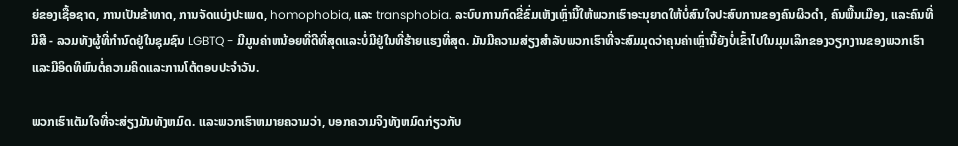ຍ່ຂອງເຊື້ອຊາດ, ການເປັນຂ້າທາດ, ການຈັດແບ່ງປະເພດ, homophobia, ແລະ transphobia. ລະບົບການກົດຂີ່ຂົ່ມເຫັງເຫຼົ່ານີ້ໃຫ້ພວກເຮົາອະນຸຍາດໃຫ້ບໍ່ສົນໃຈປະສົບການຂອງຄົນຜິວດໍາ, ຄົນພື້ນເມືອງ, ແລະຄົນທີ່ມີສີ - ລວມທັງຜູ້ທີ່ກໍານົດຢູ່ໃນຊຸມຊົນ LGBTQ - ມີມູນຄ່າຫນ້ອຍທີ່ດີທີ່ສຸດແລະບໍ່ມີຢູ່ໃນທີ່ຮ້າຍແຮງທີ່ສຸດ. ມັນມີຄວາມສ່ຽງສໍາລັບພວກເຮົາທີ່ຈະສົມມຸດວ່າຄຸນຄ່າເຫຼົ່ານີ້ຍັງບໍ່ເຂົ້າໄປໃນມຸມເລິກຂອງວຽກງານຂອງພວກເຮົາແລະມີອິດທິພົນຕໍ່ຄວາມຄິດແລະການໂຕ້ຕອບປະຈໍາວັນ.

ພວກເຮົາເຕັມໃຈທີ່ຈະສ່ຽງມັນທັງຫມົດ. ແລະພວກເຮົາຫມາຍຄວາມວ່າ, ບອກຄວາມຈິງທັງຫມົດກ່ຽວກັບ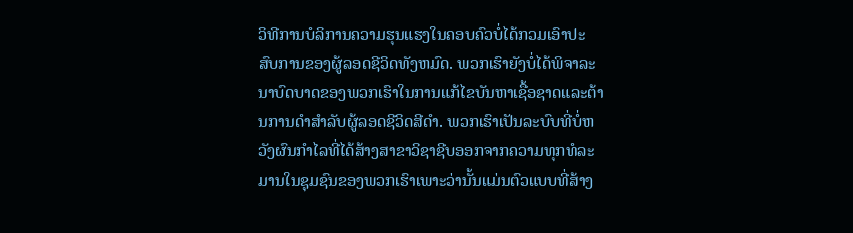ວິທີການບໍລິການຄວາມຮຸນແຮງໃນຄອບຄົວບໍ່ໄດ້ກວມເອົາປະສົບການຂອງຜູ້ລອດຊີວິດທັງຫມົດ. ພວກເຮົາຍັງບໍ່ໄດ້ພິຈາລະນາບົດບາດຂອງພວກເຮົາໃນການແກ້ໄຂບັນຫາເຊື້ອຊາດແລະຕ້ານການດໍາສໍາລັບຜູ້ລອດຊີວິດສີດໍາ. ພວກເຮົາເປັນລະບົບທີ່ບໍ່ຫວັງຜົນກໍາໄລທີ່ໄດ້ສ້າງສາຂາວິຊາຊີບອອກຈາກຄວາມທຸກທໍລະມານໃນຊຸມຊົນຂອງພວກເຮົາເພາະວ່ານັ້ນແມ່ນຕົວແບບທີ່ສ້າງ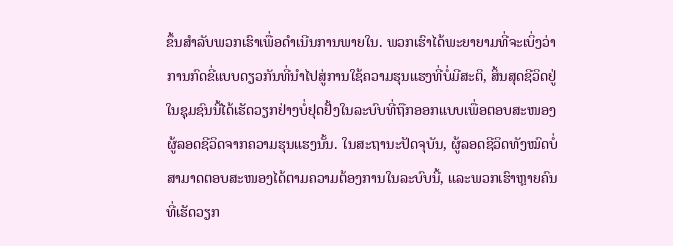ຂຶ້ນສໍາລັບພວກເຮົາເພື່ອດໍາເນີນການພາຍໃນ. ພວກເຮົາໄດ້ພະຍາຍາມທີ່ຈະເບິ່ງວ່າການກົດຂີ່ແບບດຽວກັນທີ່ນຳໄປສູ່ການໃຊ້ຄວາມຮຸນແຮງທີ່ບໍ່ມີສະຕິ, ສິ້ນສຸດຊີວິດຢູ່ໃນຊຸມຊົນນີ້ໄດ້ເຮັດວຽກຢ່າງບໍ່ຢຸດຢັ້ງໃນລະບົບທີ່ຖືກອອກແບບເພື່ອຕອບສະໜອງຜູ້ລອດຊີວິດຈາກຄວາມຮຸນແຮງນັ້ນ. ໃນສະຖານະປັດຈຸບັນ, ຜູ້ລອດຊີວິດທັງໝົດບໍ່ສາມາດຕອບສະໜອງໄດ້ຕາມຄວາມຕ້ອງການໃນລະບົບນີ້, ແລະພວກເຮົາຫຼາຍຄົນທີ່ເຮັດວຽກ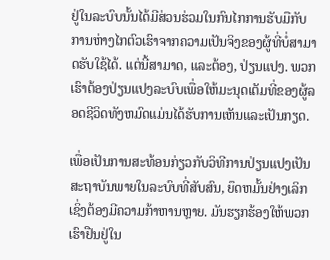ຢູ່ໃນລະບົບນັ້ນໄດ້ມີສ່ວນຮ່ວມໃນກົນໄກການຮັບມືກັບການຫ່າງໄກຕົວເຮົາຈາກຄວາມເປັນຈິງຂອງຜູ້ທີ່ບໍ່ສາມາດຮັບໃຊ້ໄດ້. ແຕ່ນີ້ສາມາດ, ແລະຕ້ອງ, ປ່ຽນແປງ. ພວກເຮົາຕ້ອງປ່ຽນແປງລະບົບເພື່ອໃຫ້ມະນຸດເຕັມທີ່ຂອງຜູ້ລອດຊີວິດທັງຫມົດແມ່ນໄດ້ຮັບການເຫັນແລະເປັນກຽດ.

ເພື່ອເປັນການສະທ້ອນກ່ຽວກັບວິທີການປ່ຽນແປງເປັນສະຖາບັນພາຍໃນລະບົບທີ່ສັບສົນ, ຍຶດຫມັ້ນຢ່າງເລິກເຊິ່ງຕ້ອງມີຄວາມກ້າຫານຫຼາຍ. ມັນຮຽກຮ້ອງໃຫ້ພວກເຮົາຢືນຢູ່ໃນ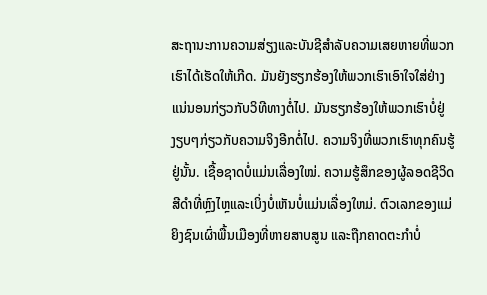ສະຖານະການຄວາມສ່ຽງແລະບັນຊີສໍາລັບຄວາມເສຍຫາຍທີ່ພວກເຮົາໄດ້ເຮັດໃຫ້ເກີດ. ມັນຍັງຮຽກຮ້ອງໃຫ້ພວກເຮົາເອົາໃຈໃສ່ຢ່າງແນ່ນອນກ່ຽວກັບວິທີທາງຕໍ່ໄປ. ມັນຮຽກຮ້ອງໃຫ້ພວກເຮົາບໍ່ຢູ່ງຽບໆກ່ຽວກັບຄວາມຈິງອີກຕໍ່ໄປ. ຄວາມຈິງທີ່ພວກເຮົາທຸກຄົນຮູ້ຢູ່ນັ້ນ. ເຊື້ອຊາດບໍ່ແມ່ນເລື່ອງໃໝ່. ຄວາມຮູ້ສຶກຂອງຜູ້ລອດຊີວິດສີດໍາທີ່ຫຼົງໄຫຼແລະເບິ່ງບໍ່ເຫັນບໍ່ແມ່ນເລື່ອງໃຫມ່. ຕົວເລກຂອງແມ່ຍິງຊົນເຜົ່າພື້ນເມືອງທີ່ຫາຍສາບສູນ ແລະຖືກຄາດຕະກຳບໍ່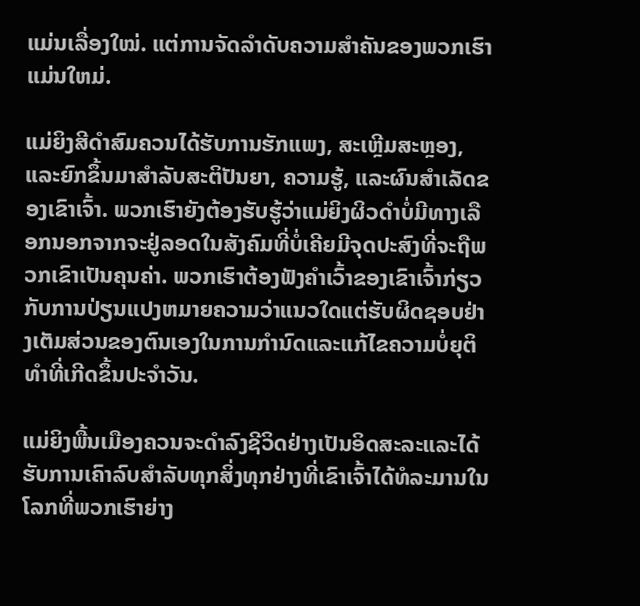ແມ່ນເລື່ອງໃໝ່. ແຕ່ການຈັດລໍາດັບຄວາມສໍາຄັນຂອງພວກເຮົາແມ່ນໃຫມ່.

ແມ່ຍິງສີດໍາສົມຄວນໄດ້ຮັບການຮັກແພງ, ສະເຫຼີມສະຫຼອງ, ແລະຍົກຂຶ້ນມາສໍາລັບສະຕິປັນຍາ, ຄວາມຮູ້, ແລະຜົນສໍາເລັດຂອງເຂົາເຈົ້າ. ພວກເຮົາຍັງຕ້ອງຮັບຮູ້ວ່າແມ່ຍິງຜິວດໍາບໍ່ມີທາງເລືອກນອກຈາກຈະຢູ່ລອດໃນສັງຄົມທີ່ບໍ່ເຄີຍມີຈຸດປະສົງທີ່ຈະຖືພວກເຂົາເປັນຄຸນຄ່າ. ພວກເຮົາຕ້ອງຟັງຄໍາເວົ້າຂອງເຂົາເຈົ້າກ່ຽວກັບການປ່ຽນແປງຫມາຍຄວາມວ່າແນວໃດແຕ່ຮັບຜິດຊອບຢ່າງເຕັມສ່ວນຂອງຕົນເອງໃນການກໍານົດແລະແກ້ໄຂຄວາມບໍ່ຍຸຕິທໍາທີ່ເກີດຂຶ້ນປະຈໍາວັນ.

ແມ່ຍິງພື້ນເມືອງຄວນຈະດໍາລົງຊີວິດຢ່າງເປັນອິດສະລະແລະໄດ້ຮັບການເຄົາລົບສໍາລັບທຸກສິ່ງທຸກຢ່າງທີ່ເຂົາເຈົ້າໄດ້ທໍລະມານໃນໂລກທີ່ພວກເຮົາຍ່າງ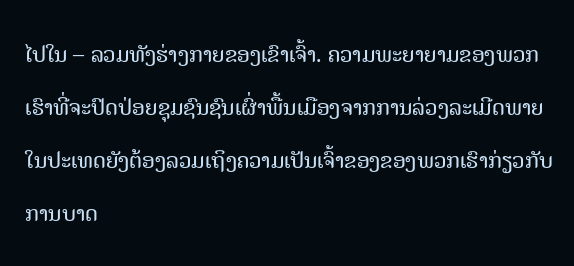ໄປໃນ – ລວມທັງຮ່າງກາຍຂອງເຂົາເຈົ້າ. ຄວາມພະຍາຍາມຂອງພວກເຮົາທີ່ຈະປົດປ່ອຍຊຸມຊົນຊົນເຜົ່າພື້ນເມືອງຈາກການລ່ວງລະເມີດພາຍໃນປະເທດຍັງຕ້ອງລວມເຖິງຄວາມເປັນເຈົ້າຂອງຂອງພວກເຮົາກ່ຽວກັບການບາດ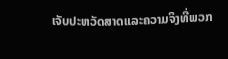ເຈັບປະຫວັດສາດແລະຄວາມຈິງທີ່ພວກ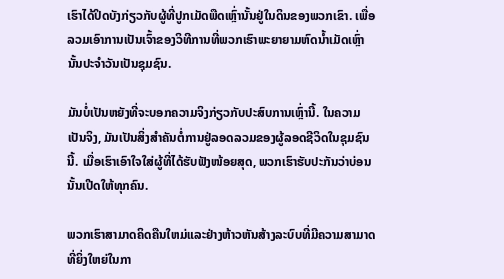ເຮົາໄດ້ປິດບັງກ່ຽວກັບຜູ້ທີ່ປູກເມັດພືດເຫຼົ່ານັ້ນຢູ່ໃນດິນຂອງພວກເຂົາ. ເພື່ອລວມເອົາການເປັນເຈົ້າຂອງວິທີການທີ່ພວກເຮົາພະຍາຍາມຫົດນ້ຳເມັດເຫຼົ່ານັ້ນປະຈໍາວັນເປັນຊຸມຊົນ.

ມັນບໍ່ເປັນຫຍັງທີ່ຈະບອກຄວາມຈິງກ່ຽວກັບປະສົບການເຫຼົ່ານີ້. ໃນຄວາມເປັນຈິງ, ມັນເປັນສິ່ງສໍາຄັນຕໍ່ການຢູ່ລອດລວມຂອງຜູ້ລອດຊີວິດໃນຊຸມຊົນນີ້. ເມື່ອເຮົາເອົາໃຈໃສ່ຜູ້ທີ່ໄດ້ຮັບຟັງໜ້ອຍສຸດ, ພວກເຮົາຮັບປະກັນວ່າບ່ອນນັ້ນເປີດໃຫ້ທຸກຄົນ.

ພວກເຮົາສາມາດຄິດຄືນໃຫມ່ແລະຢ່າງຫ້າວຫັນສ້າງລະບົບທີ່ມີຄວາມສາມາດທີ່ຍິ່ງໃຫຍ່ໃນກາ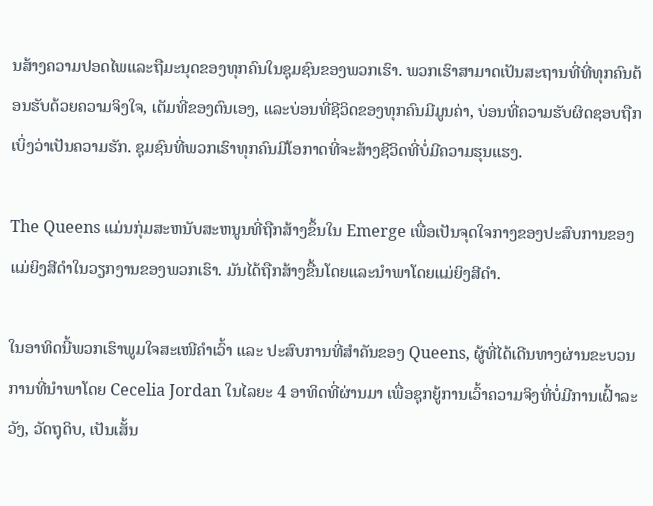ນສ້າງຄວາມປອດໄພແລະຖືມະນຸດຂອງທຸກຄົນໃນຊຸມຊົນຂອງພວກເຮົາ. ພວກເຮົາສາມາດເປັນສະຖານທີ່ທີ່ທຸກຄົນຕ້ອນຮັບດ້ວຍຄວາມຈິງໃຈ, ເຕັມທີ່ຂອງຕົນເອງ, ແລະບ່ອນທີ່ຊີວິດຂອງທຸກຄົນມີມູນຄ່າ, ບ່ອນທີ່ຄວາມຮັບຜິດຊອບຖືກເບິ່ງວ່າເປັນຄວາມຮັກ. ຊຸມຊົນທີ່ພວກເຮົາທຸກຄົນມີໂອກາດທີ່ຈະສ້າງຊີວິດທີ່ບໍ່ມີຄວາມຮຸນແຮງ.

The Queens ແມ່ນກຸ່ມສະຫນັບສະຫນູນທີ່ຖືກສ້າງຂຶ້ນໃນ Emerge ເພື່ອເປັນຈຸດໃຈກາງຂອງປະສົບການຂອງແມ່ຍິງສີດໍາໃນວຽກງານຂອງພວກເຮົາ. ມັນໄດ້ຖືກສ້າງຂື້ນໂດຍແລະນໍາພາໂດຍແມ່ຍິງສີດໍາ.

ໃນອາທິດນີ້ພວກເຮົາພູມໃຈສະເໜີຄຳເວົ້າ ແລະ ປະສົບການທີ່ສຳຄັນຂອງ Queens, ຜູ້ທີ່ໄດ້ເດີນທາງຜ່ານຂະບວນການທີ່ນຳພາໂດຍ Cecelia Jordan ໃນໄລຍະ 4 ອາທິດທີ່ຜ່ານມາ ເພື່ອຊຸກຍູ້ການເວົ້າຄວາມຈິງທີ່ບໍ່ມີການເຝົ້າລະວັງ, ວັດຖຸດິບ, ເປັນເສັ້ນ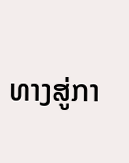ທາງສູ່ກາ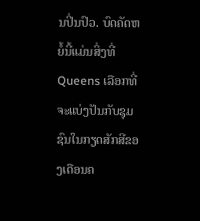ນປິ່ນປົວ. ບົດຄັດຫຍໍ້ນີ້ແມ່ນສິ່ງທີ່ Queens ເລືອກທີ່ຈະແບ່ງປັນກັບຊຸມຊົນໃນກຽດສັກສີຂອງເດືອນຄ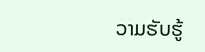ວາມຮັບຮູ້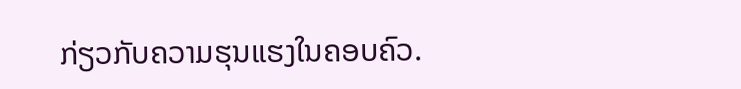ກ່ຽວກັບຄວາມຮຸນແຮງໃນຄອບຄົວ.